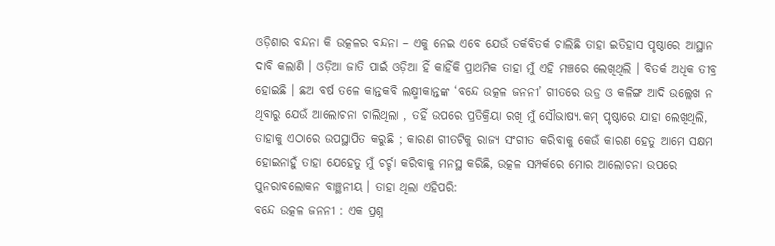ଓଡ଼ିଶାର ବନ୍ଦନା କି ଉତ୍କଳର ବନ୍ଦନା – ଏକୁ ନେଇ ଏବେ ଯେଉଁ ତର୍କବିତର୍କ ଚାଲିଛି ତାହା ଇତିହାସ ପୃଷ୍ଠାରେ ଆସ୍ଥାନ ଦାବି କଲାଣି । ଓଡ଼ିଆ ଜାତି ପାଇଁ ଓଡ଼ିଆ ହିଁ କାହିଁକି ପ୍ରାଥମିକ ତାହା ମୁଁ ଏହି ମଞ୍ଚରେ ଲେଖିଥିଲି । ବିତର୍କ ଅଧିକ ତୀବ୍ର ହୋଇଛି । ଛଅ ବର୍ଷ ତଳେ କାନ୍ତକବି ଲକ୍ଷ୍ମୀକାନ୍ତଙ୍କ ‘ବନ୍ଦେ ଉତ୍କଳ ଜନନୀ’ ଗୀତରେ ଉଡ୍ର ଓ କଳିଙ୍ଗ ଆଦି ଉଲ୍ଲେଖ ନ ଥିବାରୁ ଯେଉଁ ଆଲୋଚନା ଚାଲିଥିଲା , ତହିଁ ଉପରେ ପ୍ରତିକ୍ରିୟା ରଖି ମୁଁ ସୌଭାଷ୍ୟ.କମ୍ ପୃଷ୍ଠାରେ ଯାହା ଲେଖିଥିଲି, ତାହାକୁ ଏଠାରେ ଉପସ୍ଥାପିତ କରୁଛି ; କାରଣ ଗୀତଟିକୁ ରାଜ୍ୟ ସଂଗୀତ କରିବାକୁ କେଉଁ କାରଣ ହେତୁ ଆମେ ସକ୍ଷମ ହୋଇନାହୁଁ ତାହା ଯେହେତୁ ମୁଁ ଚର୍ଚ୍ଚା କରିବାକୁ ମନସ୍ଥ କରିଛି, ଉତ୍କଳ ସମ୍ପର୍କରେ ମୋର ଆଲୋଚନା ଉପରେ ପୁନରାବଲୋକନ ବାଞ୍ଛନୀୟ । ତାହା ଥିଲା ଏହିପରି:
ବନ୍ଦେ ଉତ୍କଳ ଜନନୀ : ଏକ ପ୍ରଶ୍ନ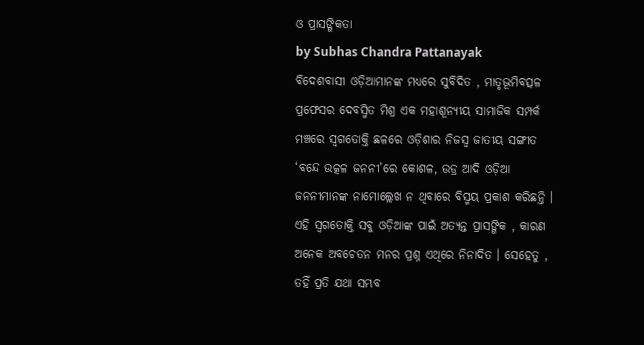ଓ ପ୍ରାସଙ୍ଗିକତା
by Subhas Chandra Pattanayak
ବିଦେଶବାସୀ ଓଡ଼ିଆମାନଙ୍କ ମଧ୍ୟରେ ସୁବିଦିତ , ମାତୃଭୂମିବତ୍ସଳ ପ୍ରଫେସର ଦେବସ୍ମିତ ମିଶ୍ର ଏକ ମହାଶୂନ୍ୟୀୟ ସାମାଜିକ ସମ୍ପର୍କ ମଞ୍ଚରେ ସ୍ବଗତୋକ୍ତି ଛଳରେ ଓଡ଼ିଶାର ନିଜସ୍ବ ଜାତୀୟ ସଙ୍ଗୀତ ‘ବନ୍ଦେ ଉତ୍କଳ ଜନନୀ’ରେ କୋଶଳ, ଉଡ୍ର ଆଦି ଓଡ଼ିଆ ଜନନୀମାନଙ୍କ ନାମୋଲ୍ଲେଖ ନ ଥିବାରେ ବିସ୍ମୟ ପ୍ରକାଶ କରିଛନ୍ତି ।
ଏହି ସ୍ବଗତୋକ୍ତି ସବୁ ଓଡ଼ିଆଙ୍କ ପାଇଁ ଅତ୍ୟନ୍ତ ପ୍ରାସଙ୍ଗିକ , କାରଣ ଅନେକ ଅବଚେତନ ମନର ପ୍ରଶ୍ନ ଏଥିରେ ନିନାଦିତ । ସେହେତୁ , ତହିଁ ପ୍ରତି ଯଥା ସମ୍ଭବ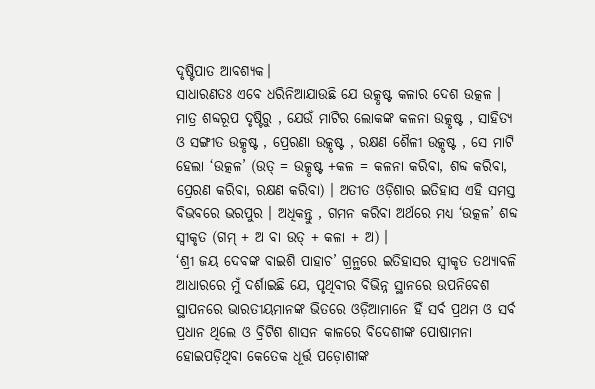ଦୃଷ୍ଟିପାତ ଆବଶ୍ୟକ।
ସାଧାରଣତଃ ଏବେ ଧରିନିଆଯାଉଛି ଯେ ଉତ୍କୃଷ୍ଟ କଳାର ଦେଶ ଉତ୍କଳ । ମାତ୍ର ଶବ୍ଦରୂପ ଦୃଷ୍ଟିରୁ , ଯେଉଁ ମାଟିର ଲୋକଙ୍କ କଳନା ଉତ୍କୃଷ୍ଟ , ସାହିତ୍ୟ ଓ ସଙ୍ଗୀତ ଉତ୍କୃଷ୍ଟ , ପ୍ରେରଣା ଉତ୍କୃଷ୍ଟ , ରକ୍ଷଣ ଶୈଳୀ ଉତ୍କୃଷ୍ଟ , ସେ ମାଟି ହେଲା ‘ଉତ୍କଳ’ (ଉତ୍ = ଉତ୍କୃଷ୍ଟ +କଳ = କଳନା କରିବା, ଶବ୍ଦ କରିବା, ପ୍ରେରଣ କରିବା, ରକ୍ଷଣ କରିବା) । ଅତୀତ ଓଡ଼ିଶାର ଇତିହାସ ଏହି ସମସ୍ତ ବିଭବରେ ଭରପୁର । ଅଧିକନ୍ତୁ , ଗମନ କରିବା ଅର୍ଥରେ ମଧ୍ୟ ‘ଉତ୍କଳ’ ଶବ୍ଦ ସ୍ବୀକୃତ (ଗମ୍ + ଅ ବା ଉତ୍ + କଳା + ଅ) ।
‘ଶ୍ରୀ ଜୟ ଦେବଙ୍କ ବାଇଶି ପାହାଚ’ ଗ୍ରନ୍ଥରେ ଇତିହାସର ସ୍ବୀକୃତ ତଥ୍ୟାବଳି ଆଧାରରେ ମୁଁ ଦର୍ଶାଇଛି ଯେ, ପୃଥିବୀର ବିଭିନ୍ନ ସ୍ଥାନରେ ଉପନିବେଶ ସ୍ଥାପନରେ ଭାରତୀୟମାନଙ୍କ ଭିତରେ ଓଡ଼ିଆମାନେ ହିଁ ସର୍ବ ପ୍ରଥମ ଓ ସର୍ବ ପ୍ରଧାନ ଥିଲେ ଓ ବ୍ରିଟିଶ ଶାସନ କାଳରେ ବିଦେଶୀଙ୍କ ପୋଷାମନା ହୋଇପଡ଼ିଥିବା କେତେକ ଧୂର୍ତ୍ତ ପଡ଼ୋଶୀଙ୍କ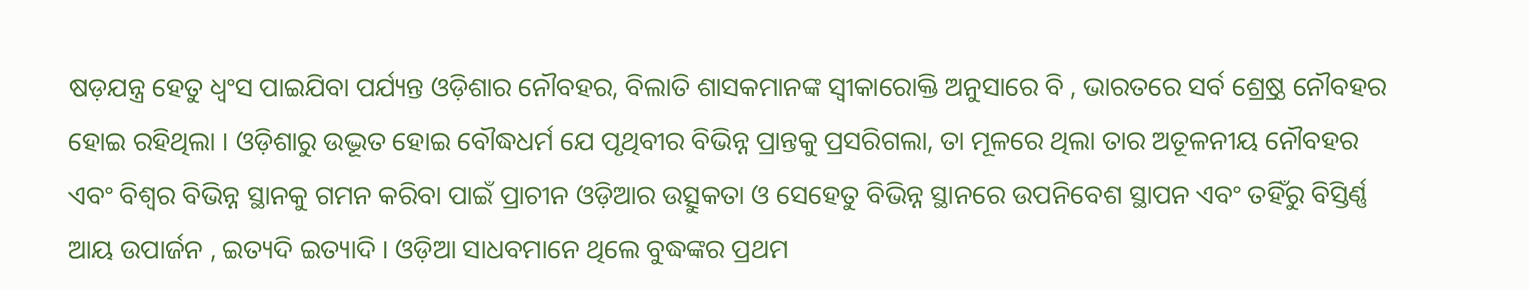ଷଡ଼ଯନ୍ତ୍ର ହେତୁ ଧ୍ବଂସ ପାଇଯିବା ପର୍ଯ୍ୟନ୍ତ ଓଡ଼ିଶାର ନୌବହର, ବିଲାତି ଶାସକମାନଙ୍କ ସ୍ବୀକାରୋକ୍ତି ଅନୁସାରେ ବି , ଭାରତରେ ସର୍ବ ଶ୍ର୍ରେଷ୍ଠ ନୌବହର ହୋଇ ରହିଥିଲା । ଓଡ଼ିଶାରୁ ଉଦ୍ଭୂତ ହୋଇ ବୌଦ୍ଧଧର୍ମ ଯେ ପୃଥିବୀର ବିଭିନ୍ନ ପ୍ରାନ୍ତକୁ ପ୍ରସରିଗଲା, ତା ମୂଳରେ ଥିଲା ତାର ଅତୂଳନୀୟ ନୌବହର ଏବଂ ବିଶ୍ବର ବିଭିନ୍ନ ସ୍ଥାନକୁ ଗମନ କରିବା ପାଇଁ ପ୍ରାଚୀନ ଓଡ଼ିଆର ଉତ୍ସୁକତା ଓ ସେହେତୁ ବିଭିନ୍ନ ସ୍ଥାନରେ ଉପନିବେଶ ସ୍ଥାପନ ଏବଂ ତହିଁରୁ ବିସ୍ତିର୍ଣ୍ଣ ଆୟ ଉପାର୍ଜନ , ଇତ୍ୟଦି ଇତ୍ୟାଦି । ଓଡ଼ିଆ ସାଧବମାନେ ଥିଲେ ବୁଦ୍ଧଙ୍କର ପ୍ରଥମ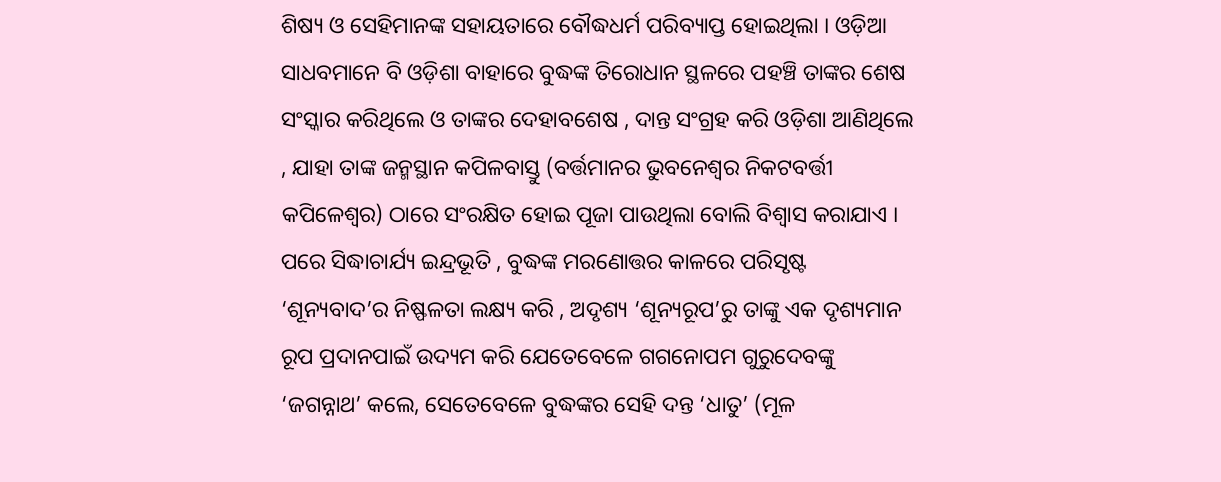ଶିଷ୍ୟ ଓ ସେହିମାନଙ୍କ ସହାୟତାରେ ବୌଦ୍ଧଧର୍ମ ପରିବ୍ୟାପ୍ତ ହୋଇଥିଲା । ଓଡ଼ିଆ ସାଧବମାନେ ବି ଓଡ଼ିଶା ବାହାରେ ବୁଦ୍ଧଙ୍କ ତିରୋଧାନ ସ୍ଥଳରେ ପହଞ୍ଚି ତାଙ୍କର ଶେଷ ସଂସ୍କାର କରିଥିଲେ ଓ ତାଙ୍କର ଦେହାବଶେଷ , ଦାନ୍ତ ସଂଗ୍ରହ କରି ଓଡ଼ିଶା ଆଣିଥିଲେ , ଯାହା ତାଙ୍କ ଜନ୍ମସ୍ଥାନ କପିଳବାସ୍ତୁ (ବର୍ତ୍ତମାନର ଭୁବନେଶ୍ବର ନିକଟବର୍ତ୍ତୀ କପିଳେଶ୍ବର) ଠାରେ ସଂରକ୍ଷିତ ହୋଇ ପୂଜା ପାଉଥିଲା ବୋଲି ବିଶ୍ଵାସ କରାଯାଏ । ପରେ ସିଦ୍ଧାଚାର୍ଯ୍ୟ ଇନ୍ଦ୍ରଭୂତି , ବୁଦ୍ଧଙ୍କ ମରଣୋତ୍ତର କାଳରେ ପରିସୃଷ୍ଟ ‘ଶୂନ୍ୟବାଦ’ର ନିଷ୍ଫଳତା ଲକ୍ଷ୍ୟ କରି , ଅଦୃଶ୍ୟ ‘ଶୂନ୍ୟରୂପ’ରୁ ତାଙ୍କୁ ଏକ ଦୃଶ୍ୟମାନ ରୂପ ପ୍ରଦାନପାଇଁ ଉଦ୍ୟମ କରି ଯେତେବେଳେ ଗଗନୋପମ ଗୁରୁଦେବଙ୍କୁ ‘ଜଗନ୍ନାଥ’ କଲେ, ସେତେବେଳେ ବୁଦ୍ଧଙ୍କର ସେହି ଦନ୍ତ ‘ଧାତୁ’ (ମୂଳ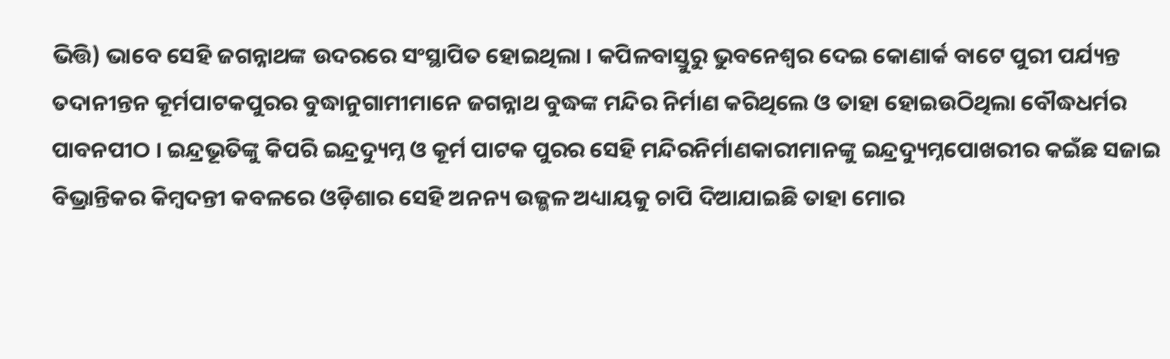ଭିତ୍ତି) ଭାବେ ସେହି ଜଗନ୍ନାଥଙ୍କ ଉଦରରେ ସଂସ୍ଥାପିତ ହୋଇଥିଲା । କପିଳବାସ୍ତୁରୁ ଭୁବନେଶ୍ବର ଦେଇ କୋଣାର୍କ ବାଟେ ପୁରୀ ପର୍ଯ୍ୟନ୍ତ ତଦାନୀନ୍ତନ କୂର୍ମପାଟକପୁରର ବୁଦ୍ଧାନୁଗାମୀମାନେ ଜଗନ୍ନାଥ ବୁଦ୍ଧଙ୍କ ମନ୍ଦିର ନିର୍ମାଣ କରିଥିଲେ ଓ ତାହା ହୋଇଉଠିଥିଲା ବୌଦ୍ଧଧର୍ମର ପାବନପୀଠ । ଇନ୍ଦ୍ରଭୂତିଙ୍କୁ କିପରି ଇନ୍ଦ୍ରଦ୍ୟୁମ୍ନ ଓ କୂର୍ମ ପାଟକ ପୁରର ସେହି ମନ୍ଦିରନିର୍ମାଣକାରୀମାନଙ୍କୁ ଇନ୍ଦ୍ରଦ୍ୟୁମ୍ନପୋଖରୀର କଇଁଛ ସଜାଇ ବିଭ୍ରାନ୍ତିକର କିମ୍ବଦନ୍ତୀ କବଳରେ ଓଡ଼ିଶାର ସେହି ଅନନ୍ୟ ଉଜ୍ଭଳ ଅଧ୍ୟାୟକୁ ଚାପି ଦିଆଯାଇଛି ତାହା ମୋର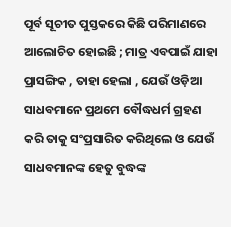ପୂର୍ବ ସୂଚୀତ ପୁସ୍ତକରେ କିଛି ପରିମାଣରେ ଆଲୋଚିତ ହୋଇଛି ; ମାତ୍ର ଏବପାଇଁ ଯାହା ପ୍ରାସଙ୍ଗିକ , ତାହା ହେଲା , ଯେଉଁ ଓଡ଼ିଆ ସାଧବମାନେ ପ୍ରଥମେ ବୌଦ୍ଧଧର୍ମ ଗ୍ରହଣ କରି ତାକୁ ସଂପ୍ରସାରିତ କରିଥିଲେ ଓ ଯେଉଁ ସାଧବମାନଙ୍କ ହେତୁ ବୁଦ୍ଧଙ୍କ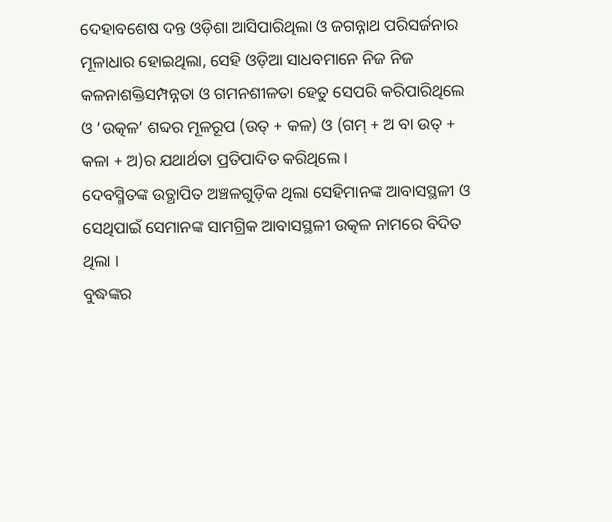ଦେହାବଶେଷ ଦନ୍ତ ଓଡ଼ିଶା ଆସିପାରିଥିଲା ଓ ଜଗନ୍ନାଥ ପରିସର୍ଜନାର ମୂଳାଧାର ହୋଇଥିଲା, ସେହି ଓଡ଼ିଆ ସାଧବମାନେ ନିଜ ନିଜ କଳନାଶକ୍ତିସମ୍ପନ୍ନତା ଓ ଗମନଶୀଳତା ହେତୁ ସେପରି କରିପାରିଥିଲେ ଓ ‘ଉତ୍କଳ’ ଶବ୍ଦର ମୂଳରୂପ (ଉତ୍ + କଳ) ଓ (ଗମ୍ + ଅ ବା ଉତ୍ + କଳା + ଅ)ର ଯଥାର୍ଥତା ପ୍ରତିପାଦିତ କରିଥିଲେ ।
ଦେବସ୍ମିତଙ୍କ ଉତ୍ଥାପିତ ଅଞ୍ଚଳଗୁଡ଼ିକ ଥିଲା ସେହିମାନଙ୍କ ଆବାସସ୍ଥଳୀ ଓ ସେଥିପାଇଁ ସେମାନଙ୍କ ସାମଗ୍ରିକ ଆବାସସ୍ଥଳୀ ଉତ୍କଳ ନାମରେ ବିଦିତ ଥିଲା ।
ବୁଦ୍ଧଙ୍କର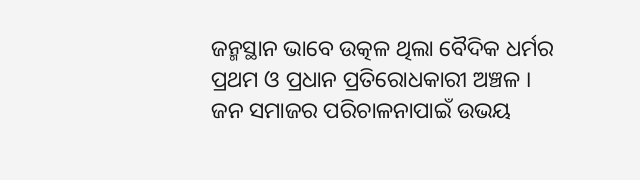ଜନ୍ମସ୍ଥାନ ଭାବେ ଉତ୍କଳ ଥିଲା ବୈଦିକ ଧର୍ମର ପ୍ରଥମ ଓ ପ୍ରଧାନ ପ୍ରତିରୋଧକାରୀ ଅଞ୍ଚଳ । ଜନ ସମାଜର ପରିଚାଳନାପାଇଁ ଉଭୟ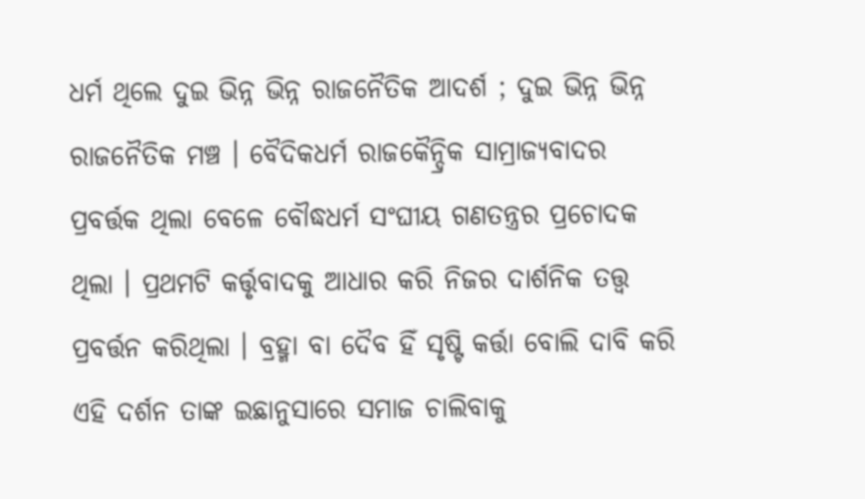ଧର୍ମ ଥିଲେ ଦୁଇ ଭିନ୍ନ ଭିନ୍ନ ରାଜନୈତିକ ଆଦର୍ଶ ; ଦୁଇ ଭିନ୍ନ ଭିନ୍ନ ରାଜନୈତିକ ମଞ୍ଚ । ବୈଦିକଧର୍ମ ରାଜକୈନ୍ଦ୍ରିକ ସାମ୍ରାଜ୍ୟବାଦର ପ୍ରବର୍ତ୍ତକ ଥିଲା ବେଳେ ବୌଦ୍ଧଧର୍ମ ସଂଘୀୟ ଗଣତନ୍ତ୍ରର ପ୍ରଚୋଦକ ଥିଲା । ପ୍ରଥମଟି କର୍ତ୍ତୃବାଦକୁ ଆଧାର କରି ନିଜର ଦାର୍ଶନିକ ତତ୍ତ୍ବ ପ୍ରବର୍ତ୍ତନ କରିଥିଲା । ବ୍ରହ୍ମା ବା ଦୈବ ହିଁ ସୃଷ୍ଟି କର୍ତ୍ତା ବୋଲି ଦାବି କରି ଏହି ଦର୍ଶନ ତାଙ୍କ ଇଛାନୁସାରେ ସମାଜ ଚାଲିବାକୁ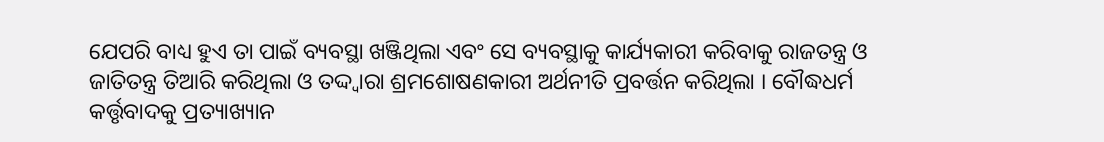ଯେପରି ବାଧ୍ୟ ହୁଏ ତା ପାଇଁ ବ୍ୟବସ୍ଥା ଖଞ୍ଜିଥିଲା ଏବଂ ସେ ବ୍ୟବସ୍ଥାକୁ କାର୍ଯ୍ୟକାରୀ କରିବାକୁ ରାଜତନ୍ତ୍ର ଓ ଜାତିତନ୍ତ୍ର ତିଆରି କରିଥିଲା ଓ ତଦ୍ଦ୍ବାରା ଶ୍ରମଶୋଷଣକାରୀ ଅର୍ଥନୀତି ପ୍ରବର୍ତ୍ତନ କରିଥିଲା । ବୌଦ୍ଧଧର୍ମ କର୍ତ୍ତୃବାଦକୁ ପ୍ରତ୍ୟାଖ୍ୟାନ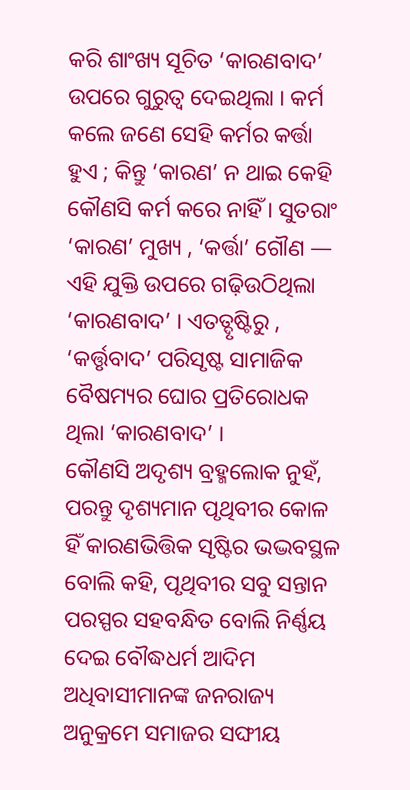କରି ଶାଂଖ୍ୟ ସୂଚିତ ‘କାରଣବାଦ’ ଉପରେ ଗୁରୁତ୍ବ ଦେଇଥିଲା । କର୍ମ କଲେ ଜଣେ ସେହି କର୍ମର କର୍ତ୍ତା ହୁଏ ; କିନ୍ତୁ ‘କାରଣ’ ନ ଥାଇ କେହି କୌଣସି କର୍ମ କରେ ନାହିଁ । ସୁତରାଂ ‘କାରଣ’ ମୁଖ୍ୟ , ‘କର୍ତ୍ତା’ ଗୌଣ — ଏହି ଯୁକ୍ତି ଉପରେ ଗଢ଼ିଉଠିଥିଲା ‘କାରଣବାଦ’ । ଏତତ୍ଦୃଷ୍ଟିରୁ , ‘କର୍ତ୍ତୃବାଦ’ ପରିସୃଷ୍ଟ ସାମାଜିକ ବୈଷମ୍ୟର ଘୋର ପ୍ରତିରୋଧକ ଥିଲା ‘କାରଣବାଦ’ ।
କୌଣସି ଅଦୃଶ୍ୟ ବ୍ରହ୍ମଲୋକ ନୁହଁ, ପରନ୍ତୁ ଦୃଶ୍ୟମାନ ପୃଥିବୀର କୋଳ ହିଁ କାରଣଭିତ୍ତିକ ସୃଷ୍ଟିର ଭଦ୍ଭବସ୍ଥଳ ବୋଲି କହି, ପୃଥିବୀର ସବୁ ସନ୍ତାନ ପରସ୍ପର ସହବନ୍ଧିତ ବୋଲି ନିର୍ଣ୍ଣୟ ଦେଇ ବୌଦ୍ଧଧର୍ମ ଆଦିମ ଅଧିବାସୀମାନଙ୍କ ଜନରାଜ୍ୟ ଅନୁକ୍ରମେ ସମାଜର ସଙ୍ଘୀୟ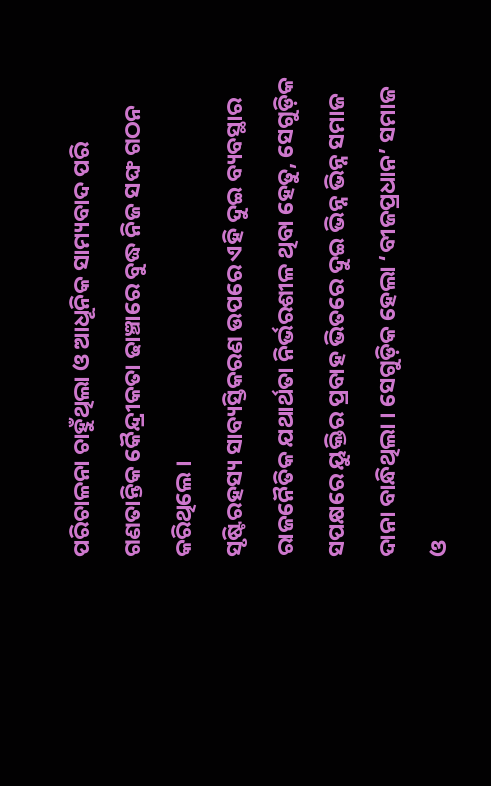ପରିଚାଳନା ଚାହୁଁଥିଲା ଓ ଆଧୂନିକ ସାମ୍ୟବାଦ ପରି ଗଣତାନ୍ତିକ କୈନ୍ଦ୍ରୀକତା ଢାଞ୍ଚାରେ ବୁଦ୍ଧ ନିଜ ସଙ୍ଘ ଗଠନ କରିଥିଲେ ।
ସୃଷ୍ଟିରହସ୍ୟ ସାବ୍ୟସ୍ତିକରଣ ଉପରେ ଏହି ଦୁଇ ବ୍ୟବସ୍ଥାର ରାଜନୈତିକ ଯଥାର୍ଥତା ନିର୍ଭରଶୀଳ ଥିବା ହେତୁ, ସେଗୁଡ଼ିକ ସପକ୍ଷରେ ୟୁକ୍ତିର ପ୍ରବାହ ଭିତରେ ଦୁଇ ଭିନ୍ନ ଭିନ୍ନ ସମାଜ ଦାନା ବାନ୍ଧିଥିଲା । ସେଗୁଡ଼ିକ ହେଲା ‘ବୀଜପ୍ରଧାନ’ ସମାଜ ଓ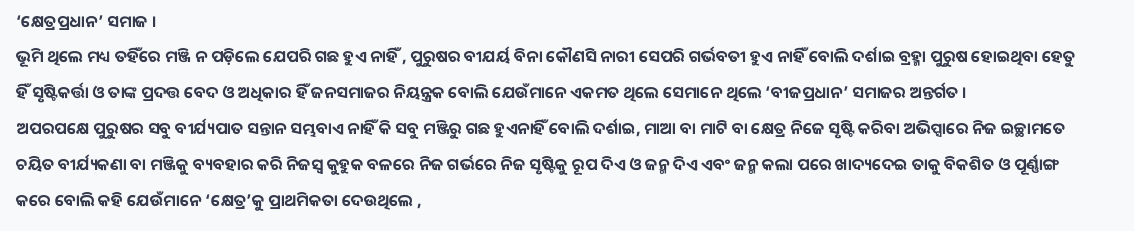‘କ୍ଷେତ୍ରପ୍ରଧାନ’ ସମାଜ ।
ଭୂମି ଥିଲେ ମଧ୍ୟ ତହିଁରେ ମଞ୍ଜି ନ ପଡ଼ିଲେ ଯେପରି ଗଛ ହୁଏ ନାହିଁ , ପୁରୁଷର ବୀଯର୍ୟ ବିନା କୌଣସି ନାରୀ ସେପରି ଗର୍ଭବତୀ ହୁଏ ନାହିଁ ବୋଲି ଦର୍ଶାଇ ବ୍ରହ୍ମା ପୁରୁଷ ହୋଇଥିବା ହେତୁ ହିଁ ସୃଷ୍ଟିକର୍ତ୍ତା ଓ ତାଙ୍କ ପ୍ରଦତ୍ତ ବେଦ ଓ ଅଧିକାର ହିଁ ଜନସମାଜର ନିୟନ୍ତ୍ରକ ବୋଲି ଯେଉଁମାନେ ଏକମତ ଥିଲେ ସେମାନେ ଥିଲେ ‘ବୀଜପ୍ରଧାନ’ ସମାଜର ଅନ୍ତର୍ଗତ ।
ଅପରପକ୍ଷେ ପୁରୁଷର ସବୁ ବୀର୍ଯ୍ୟପାତ ସନ୍ତାନ ସମ୍ଭବାଏ ନାହିଁ କି ସବୁ ମଞ୍ଜିରୁ ଗଛ ହୁଏନାହିଁ ବୋଲି ଦର୍ଶାଇ, ମାଆ ବା ମାଟି ବା କ୍ଷେତ୍ର ନିଜେ ସୃଷ୍ଟି କରିବା ଅଭିପ୍ସାରେ ନିଜ ଇଚ୍ଛାମତେ ଚୟିତ ବୀର୍ଯ୍ୟକଣା ବା ମଞ୍ଜିକୁ ବ୍ୟବହାର କରି ନିଜସ୍ବ କୁହୁକ ବଳରେ ନିଜ ଗର୍ଭରେ ନିଜ ସୃଷ୍ଟିକୁ ରୂପ ଦିଏ ଓ ଜନ୍ମ ଦିଏ ଏବଂ ଜନ୍ମ କଲା ପରେ ଖାଦ୍ୟଦେଇ ତାକୁ ବିକଶିତ ଓ ପୂର୍ଣ୍ଣାଙ୍ଗ କରେ ବୋଲି କହି ଯେଉଁମାନେ ‘କ୍ଷେତ୍ର’କୁ ପ୍ରାଥମିକତା ଦେଉଥିଲେ ,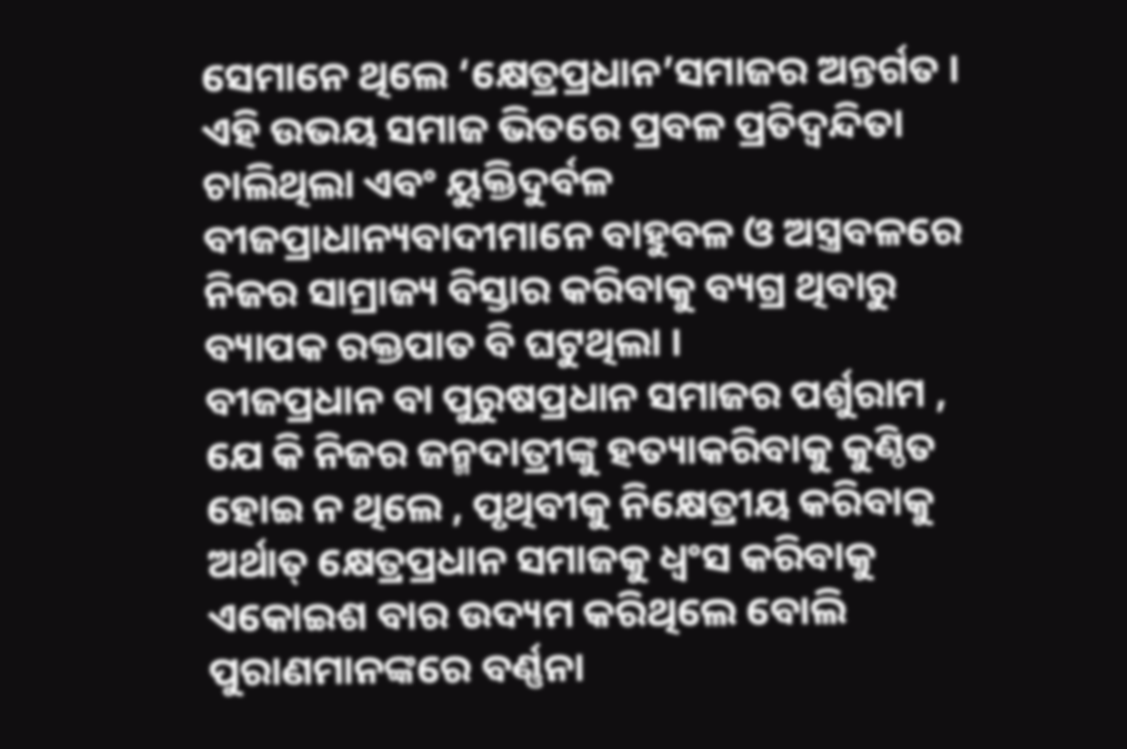ସେମାନେ ଥିଲେ ‘କ୍ଷେତ୍ରପ୍ରଧାନ’ସମାଜର ଅନ୍ତର୍ଗତ ।
ଏହି ଉଭୟ ସମାଜ ଭିତରେ ପ୍ରବଳ ପ୍ରତିଦ୍ବନ୍ଦିତା ଚାଲିଥିଲା ଏବଂ ୟୁକ୍ତିଦୁର୍ବଳ ବୀଜପ୍ରାଧାନ୍ୟବାଦୀମାନେ ବାହୁବଳ ଓ ଅସ୍ତ୍ରବଳରେ ନିଜର ସାମ୍ରାଜ୍ୟ ବିସ୍ତାର କରିବାକୁ ବ୍ୟଗ୍ର ଥିବାରୁ ବ୍ୟାପକ ରକ୍ତପାତ ବି ଘଟୁଥିଲା ।
ବୀଜପ୍ରଧାନ ବା ପୁରୁଷପ୍ରଧାନ ସମାଜର ପର୍ଶୁରାମ , ଯେ କି ନିଜର ଜନ୍ମଦାତ୍ରୀଙ୍କୁ ହତ୍ୟାକରିବାକୁ କୁଣ୍ଠିତ ହୋଇ ନ ଥିଲେ , ପୃଥିବୀକୁ ନିକ୍ଷେତ୍ରୀୟ କରିବାକୁ ଅର୍ଥାତ୍ କ୍ଷେତ୍ରପ୍ରଧାନ ସମାଜକୁ ଧ୍ବଂସ କରିବାକୁ ଏକୋଇଶ ବାର ଉଦ୍ୟମ କରିଥିଲେ ବୋଲି ପୁରାଣମାନଙ୍କରେ ବର୍ଣ୍ଣନା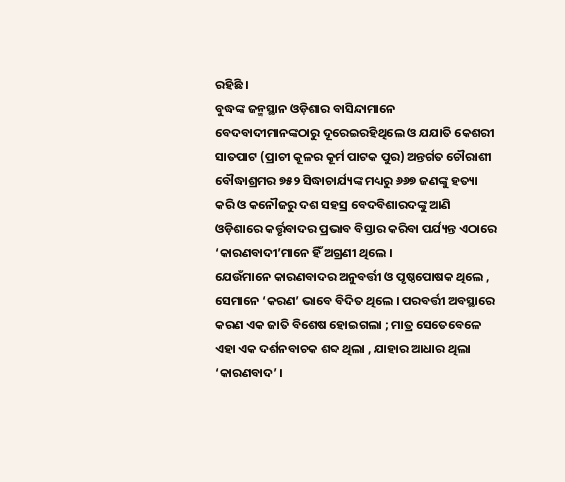ରହିଛି ।
ବୁଦ୍ଧଙ୍କ ଜନ୍ମସ୍ଥାନ ଓଡ଼ିଶାର ବାସିନ୍ଦାମାନେ ବେଦବାଦୀମାନଙ୍କଠାରୁ ଦୂରେଇରହିଥିଲେ ଓ ଯଯାତି କେଶରୀ ସାତପାଟ (ପ୍ରାଚୀ କୂଳର କୂର୍ମ ପାଟକ ପୁର) ଅନ୍ତର୍ଗତ ଚୌରାଶୀ ବୌଦ୍ଧାଶ୍ରମର ୭୫୨ ସିଦ୍ଧାଚାର୍ଯ୍ୟଙ୍କ ମଧ୍ୟରୁ ୬୬୭ ଜଣଙ୍କୁ ହତ୍ୟା କରି ଓ କନୌଜରୁ ଦଶ ସହସ୍ର ବେଦବିଶାରଦଙ୍କୁ ଆଣି ଓଡ଼ିଶାରେ କର୍ତ୍ତୃବାଦର ପ୍ରଭାବ ବିସ୍ତାର କରିବା ପର୍ଯ୍ୟନ୍ତ ଏଠାରେ ‘କାରଣବାଦୀ’ମାନେ ହିଁ ଅଗ୍ରଣୀ ଥିଲେ ।
ଯେଉଁମାନେ କାରଣବାଦର ଅନୁବର୍ତ୍ତୀ ଓ ପୃଷ୍ଠପୋଷକ ଥିଲେ , ସେମାନେ ‘କରଣ’ ଭାବେ ବିଦିତ ଥିଲେ । ପରବର୍ତ୍ତୀ ଅବସ୍ଥାରେ କରଣ ଏକ ଜାତି ବିଶେଷ ହୋଇଗଲା ; ମାତ୍ର ସେତେବେଳେ ଏହା ଏକ ଦର୍ଶନବାଚକ ଶବ୍ଦ ଥିଲା , ଯାହାର ଆଧାର ଥିଲା ‘କାରଣବାଦ’ ।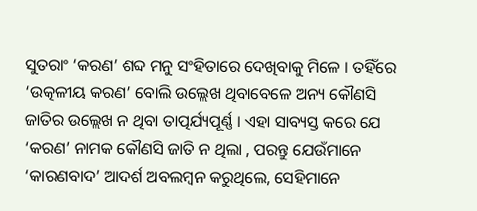ସୁତରାଂ ‘କରଣ’ ଶବ୍ଦ ମନୁ ସଂହିତାରେ ଦେଖିବାକୁ ମିଳେ । ତହିଁରେ ‘ଉତ୍କଳୀୟ କରଣ’ ବୋଲି ଉଲ୍ଲେଖ ଥିବାବେଳେ ଅନ୍ୟ କୌଣସି ଜାତିର ଉଲ୍ଲେଖ ନ ଥିବା ତାତ୍ପର୍ଯ୍ୟପୂର୍ଣ୍ଣ । ଏହା ସାବ୍ୟସ୍ତ କରେ ଯେ ‘କରଣ’ ନାମକ କୌଣସି ଜାତି ନ ଥିଲା , ପରନ୍ତୁ ଯେଉଁମାନେ ‘କାରଣବାଦ’ ଆଦର୍ଶ ଅବଲମ୍ବନ କରୁଥିଲେ, ସେହିମାନେ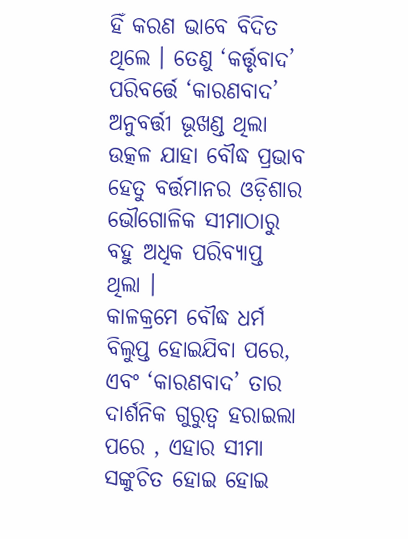ହିଁ କରଣ ଭାବେ ବିଦିତ ଥିଲେ । ତେଣୁ ‘କର୍ତ୍ତୃବାଦ’ ପରିବର୍ତ୍ତେ ‘କାରଣବାଦ’ ଅନୁବର୍ତ୍ତୀ ଭୂଖଣ୍ଡ ଥିଲା ଉତ୍କଳ ଯାହା ବୌଦ୍ଧ ପ୍ରଭାବ ହେତୁ ବର୍ତ୍ତମାନର ଓଡ଼ିଶାର ଭୌଗୋଳିକ ସୀମାଠାରୁ ବହୁ ଅଧିକ ପରିବ୍ୟାପ୍ତ ଥିଲା ।
କାଳକ୍ରମେ ବୌଦ୍ଧ ଧର୍ମ ବିଲୁପ୍ତ ହୋଇଯିବା ପରେ, ଏବଂ ‘କାରଣବାଦ’ ତାର ଦାର୍ଶନିକ ଗୁରୁତ୍ବ ହରାଇଲା ପରେ , ଏହାର ସୀମା ସଙ୍କୁଚିତ ହୋଇ ହୋଇ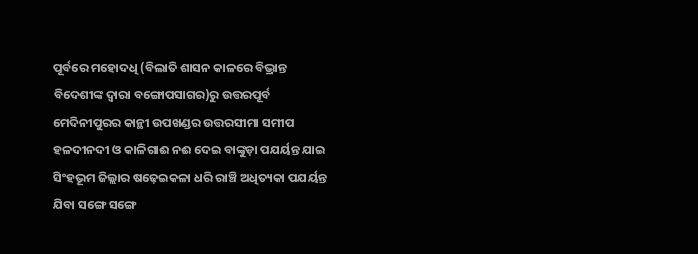ପୂର୍ବରେ ମହୋଦଧି (ବିଲାତି ଶାସନ କାଳରେ ବିଭ୍ରାନ୍ତ ବିଦେଶୀଙ୍କ ଦ୍ବାରା ବଙ୍ଗୋପସାଗର)ରୁ ଉତ୍ତରପୂର୍ବ ମେଦିନୀପୁରର କାନ୍ଥୀ ଉପଖଣ୍ଡର ଉତ୍ତରସୀମା ସମୀପ ହଳଦୀନଦୀ ଓ କାଳିଗାଈ ନଈ ଦେଇ ବାଙ୍କୁଡ଼ା ପଯର୍ୟନ୍ତ ଯାଇ ସିଂହଭୂମ ଜିଲ୍ଲାର ଷଢ଼େଇକଳା ଧରି ରାଞ୍ଚି ଅଧିତ୍ୟକା ପଯର୍ୟନ୍ତ ଯିବା ସଙ୍ଗେ ସଙ୍ଗେ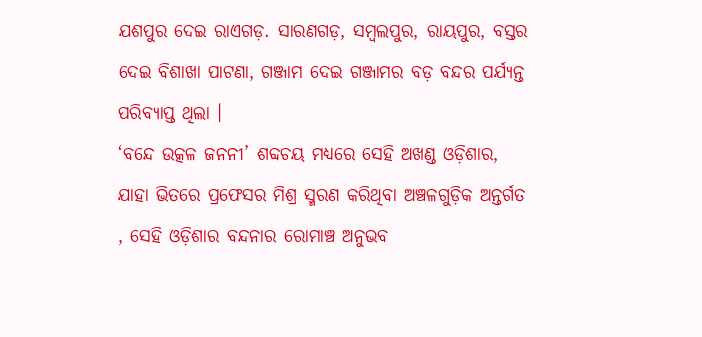ଯଶପୁର ଦେଇ ରାଏଗଡ଼. ସାରଣଗଡ଼, ସମ୍ବଲପୁର, ରାୟପୁର, ବସ୍ତର ଦେଇ ବିଶାଖା ପାଟଣା, ଗଞ୍ଜାମ ଦେଇ ଗଞ୍ଜାମର ବଡ଼ ବନ୍ଦର ପର୍ଯ୍ୟନ୍ତ ପରିବ୍ୟାପ୍ତ ଥିଲା ।
‘ବନ୍ଦେ ଉତ୍କଳ ଜନନୀ’ ଶବ୍ଦଚୟ ମଧ୍ୟରେ ସେହି ଅଖଣ୍ଡ ଓଡ଼ିଶାର, ଯାହା ଭିତରେ ପ୍ରଫେସର ମିଶ୍ର ସ୍ମରଣ କରିଥିବା ଅଞ୍ଚଳଗୁଡ଼ିକ ଅନ୍ତର୍ଗତ , ସେହି ଓଡ଼ିଶାର ବନ୍ଦନାର ରୋମାଞ୍ଚ ଅନୁଭବ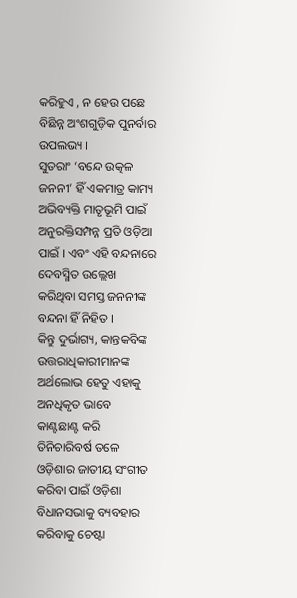କରିହୁଏ , ନ ହେଉ ପଛେ ବିଛିନ୍ନ ଅଂଶଗୁଡ଼ିକ ପୁନର୍ବାର ଉପଲଭ୍ୟ ।
ସୁତରାଂ ‘ବନ୍ଦେ ଉତ୍କଳ ଜନନୀ’ ହିଁ ଏକମାତ୍ର କାମ୍ୟ ଅଭିବ୍ୟକ୍ତି ମାତୃଭୂମି ପାଇଁ ଅନୁରକ୍ତିସମ୍ପନ୍ନ ପ୍ରତି ଓଡ଼ିଆ ପାଇଁ । ଏବଂ ଏହି ବନ୍ଦନାରେ ଦେବସ୍ମିତ ଉଲ୍ଲେଖ କରିଥିବା ସମସ୍ତ ଜନନୀଙ୍କ ବନ୍ଦନା ହିଁ ନିହିତ ।
କିନ୍ତୁ ଦୁର୍ଭାଗ୍ୟ, କାନ୍ତକବିଙ୍କ ଉତ୍ତରାଧିକାରୀମାନଙ୍କ ଅର୍ଥଲୋଭ ହେତୁ ଏହାକୁ ଅନଧିକୃତ ଭାବେ କାଣ୍ଟଛାଣ୍ଟ କରି ତିନିଚାରିବର୍ଷ ତଳେ ଓଡ଼ିଶାର ଜାତୀୟ ସଂଗୀତ କରିବା ପାଇଁ ଓଡ଼ିଶା ବିଧାନସଭାକୁ ବ୍ୟବହାର କରିବାକୁ ଚେଷ୍ଟା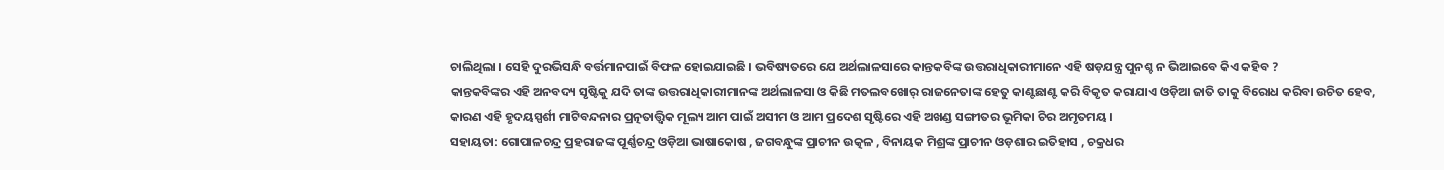ଚାଲିଥିଲା । ସେହି ଦୁରଭିସନ୍ଧି ବର୍ତ୍ତମାନପାଇଁ ବିଫଳ ହୋଇଯାଇଛି । ଭବିଷ୍ୟତରେ ଯେ ଅର୍ଥଲାଳସାରେ କାନ୍ତକବିଙ୍କ ଉତ୍ତରାଧିକାରୀମାନେ ଏହି ଷଡ଼ଯନ୍ତ୍ର ପୁନଶ୍ଚ ନ ଭିଆଇବେ କିଏ କହିବ ?
କାନ୍ତକବିଙ୍କର ଏହି ଅନବଦ୍ୟ ସୃଷ୍ଟିକୁ ଯଦି ତାଙ୍କ ଉତ୍ତରାଧିକାରୀମାନଙ୍କ ଅର୍ଥଲାଳସା ଓ କିଛି ମତଲବଖୋର୍ ରାଜନେତାଙ୍କ ହେତୁ କାଣ୍ଟଛାଣ୍ଟ କରି ବିକୃତ କରାଯାଏ ଓଡ଼ିଆ ଜାତି ତାକୁ ବିରୋଧ କରିବା ଉଚିତ ହେବ, କାରଣ ଏହି ହୃଦୟସ୍ପର୍ଶୀ ମାଟିବନ୍ଦନାର ପ୍ରତ୍ନତାତ୍ତ୍ଵିକ ମୂଲ୍ୟ ଆମ ପାଇଁ ଅସୀମ ଓ ଆମ ପ୍ରଦେଶ ସୃଷ୍ଟିରେ ଏହି ଅଖଣ୍ଡ ସଙ୍ଗୀତର ଭୂମିକା ଚିର ଅମୃତମୟ ।
ସହାୟତା: ଗୋପାଳଚନ୍ଦ୍ର ପ୍ରହରାଜଙ୍କ ପୂର୍ଣ୍ଣଚନ୍ଦ୍ର ଓଡ଼ିଆ ଭାଷାକୋଷ , ଜଗବନ୍ଧୁଙ୍କ ପ୍ରାଚୀନ ଉତ୍କଳ , ବିନାୟକ ମିଶ୍ରଙ୍କ ପ୍ରାଚୀନ ଓଡ଼ଶାର ଇତିହାସ , ଚକ୍ରଧର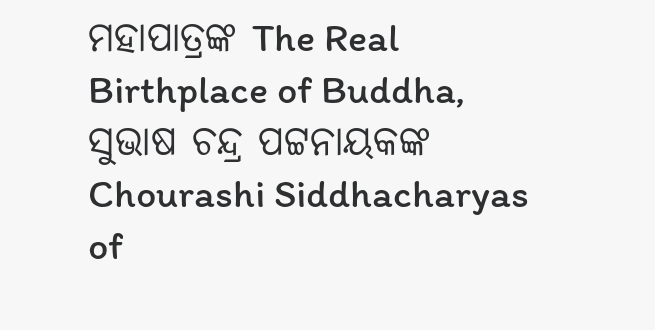ମହାପାତ୍ରଙ୍କ The Real Birthplace of Buddha, ସୁଭାଷ ଚନ୍ଦ୍ର ପଟ୍ଟନାୟକଙ୍କ Chourashi Siddhacharyas of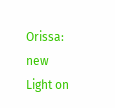Orissa: new Light on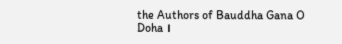the Authors of Bauddha Gana O Doha ।